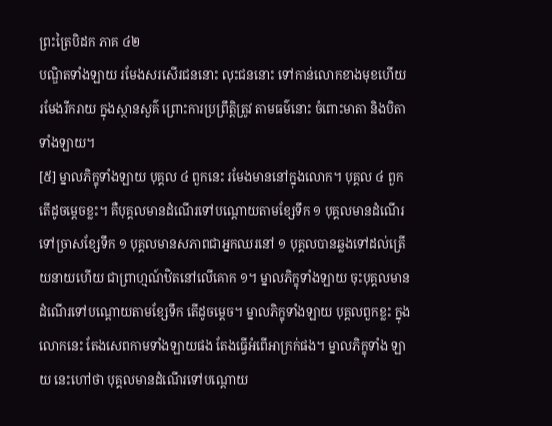ព្រះត្រៃបិដក ភាគ ៤២
បណ្ឌិតទាំងឡាយ រមែងសរសើរជននោះ លុះជននោះ ទៅកាន់លោកខាងមុខហើយ រមែងរីករាយ ក្នុងស្ថានសួគ៌ ព្រោះការប្រព្រឹត្តិត្រូវ តាមធម៌នោះ ចំពោះមាតា និងបិតាទាំងឡាយ។
[៥] ម្នាលភិក្ខុទាំងឡាយ បុគ្គល ៤ ពួកនេះ រមែងមាននៅក្នុងលោក។ បុគ្គល ៤ ពួក តើដូចម្តេចខ្លះ។ គឺបុគ្គលមានដំណើរទៅបណ្តោយតាមខ្សែទឹក ១ បុគ្គលមានដំណើរទៅច្រាសខ្សែទឹក ១ បុគ្គលមានសភាពជាអ្នកឈរនៅ ១ បុគ្គលបានឆ្លងទៅដល់ត្រើយនាយហើយ ជាព្រាហ្មណ៍ឋិតនៅលើគោក ១។ ម្នាលភិក្ខុទាំងឡាយ ចុះបុគ្គលមានដំណើរទៅបណ្តោយតាមខ្សែទឹក តើដូចម្តេច។ ម្នាលភិក្ខុទាំងឡាយ បុគ្គលពួកខ្លះ ក្នុងលោកនេះ តែងសេពកាមទាំងឡាយផង តែងធ្វើអំពើអាក្រក់ផង។ ម្នាលភិក្ខុទាំង ឡាយ នេះហៅថា បុគ្គលមានដំណើរទៅបណ្តោយ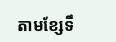តាមខ្សែទឹ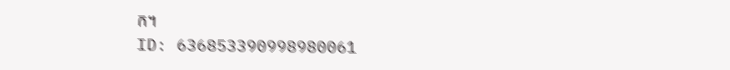ក។
ID: 636853390998980061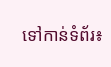ទៅកាន់ទំព័រ៖